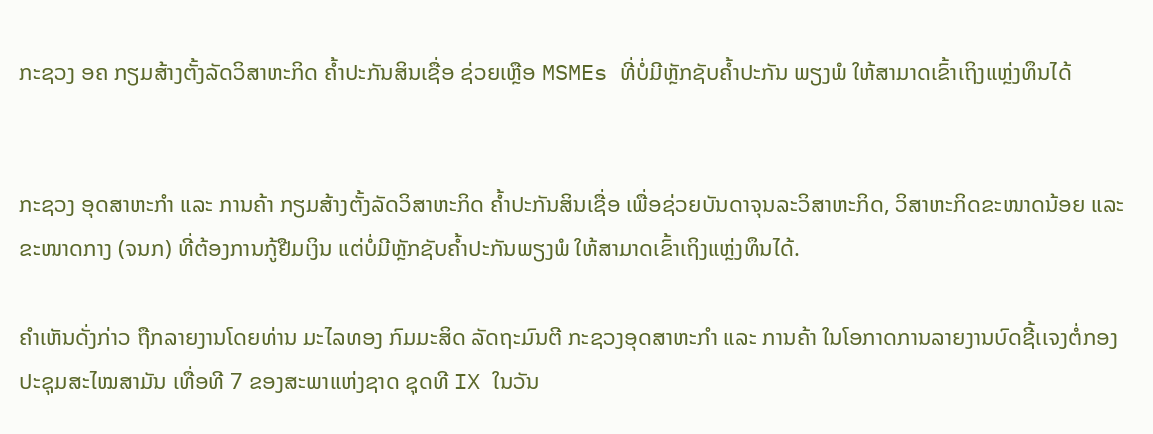ກະຊວງ ອຄ ກຽມສ້າງຕັ້ງລັດວິສາຫະກິດ ຄໍ້າປະກັນສິນເຊື່ອ ຊ່ວຍເຫຼືອ MSMEs ທີ່ບໍ່ມີຫຼັກຊັບຄໍ້າປະກັນ ພຽງພໍ ໃຫ້ສາມາດເຂົ້າເຖິງແຫຼ່ງທຶນໄດ້


ກະຊວງ ອຸດສາຫະກຳ ແລະ ການຄ້າ ກຽມສ້າງຕັ້ງລັດວິສາຫະກິດ ຄໍ້າປະກັນສິນເຊື່ອ ເພື່ອຊ່ວຍບັນດາຈຸນລະວິສາຫະກິດ, ວິສາຫະກິດຂະໜາດນ້ອຍ ແລະ ຂະໜາດກາງ (ຈນກ) ທີ່ຕ້ອງການກູ້ຢືມເງິນ ແຕ່ບໍ່ມີຫຼັກຊັບຄໍ້າປະກັນພຽງພໍ ໃຫ້ສາມາດເຂົ້າເຖິງແຫຼ່ງທຶນໄດ້.

ຄຳເຫັນດັ່ງກ່າວ ຖືກລາຍງານໂດຍທ່ານ ມະໄລທອງ ກົມມະສິດ ລັດຖະມົນຕີ ກະຊວງອຸດສາຫະກຳ ແລະ ການຄ້າ ໃນໂອກາດການລາຍງານບົດຊີ້ເເຈງຕໍ່ກອງປະຊຸມສະໄໝສາມັນ ເທື່ອທີ 7 ຂອງສະພາແຫ່ງຊາດ ຊຸດທີ IX ໃນວັນ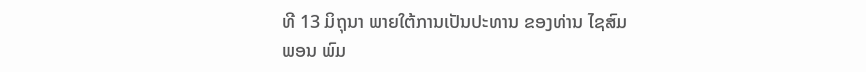ທີ 13 ມິຖຸນາ ພາຍໃຕ້ການເປັນປະທານ ຂອງທ່ານ ໄຊສົມພອນ ພົມ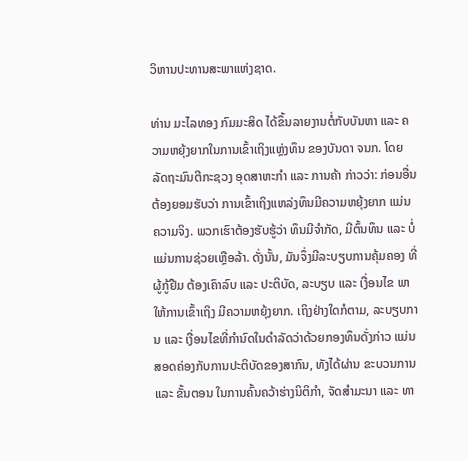ວິຫານປະທານສະພາແຫ່ງຊາດ.

ທ່ານ ມະໄລທອງ ກົມມະສິດ ໄດ້ຂຶ້ນລາຍງານຕໍ່ກັບບັນຫາ ແລະ ຄວາມຫຍຸ້ງຍາກໃນການເຂົ້າເຖິງແຫຼ່ງທຶນ ຂອງບັນດາ ຈນກ. ໂດຍ ລັດຖະມົນຕີກະຊວງ ອຸດສາຫະກຳ ແລະ ການຄ້າ ກ່າວວ່າ: ກ່ອນອື່ນ ຕ້ອງຍອມຮັບວ່າ ການເຂົ້າເຖິງແຫລ່ງທຶນມີຄວາມຫຍຸ້ງຍາກ ແມ່ນ ຄວາມຈິງ. ພວກເຮົາຕ້ອງຮັບຮູ້ວ່າ ທຶນມີຈຳກັດ, ມີຕົ້ນທຶນ ແລະ ບໍ່ແມ່ນການຊ່ວຍເຫຼືອລ້າ. ດັ່ງນັ້ນ, ມັນຈຶ່ງມີລະບຽບການຄຸ້ມຄອງ ທີ່ຜູ້ກູ້ຢືມ ຕ້ອງເຄົາລົບ ແລະ ປະຕິບັດ, ລະບຽບ ແລະ ເງື່ອນໄຂ ພາໃຫ້ການເຂົ້າເຖິງ ມີຄວາມຫຍຸ້ງຍາກ. ເຖິງຢ່າງໃດກໍຕາມ, ລະບຽບການ ແລະ ເງື່ອນໄຂທີ່ກໍານົດໃນດໍາລັດວ່າດ້ວຍກອງທຶນດັ່ງກ່າວ ແມ່ນສອດຄ່ອງກັບການປະຕິບັດຂອງສາກົນ, ທັງໄດ້ຜ່ານ ຂະບວນການ ແລະ ຂັ້ນຕອນ ໃນການຄົ້ນຄວ້າຮ່າງນິຕິກຳ, ຈັດສຳມະນາ ແລະ ທາ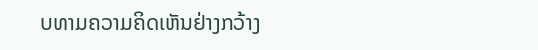ບທາມຄວາມຄິດເຫັນຢ່າງກວ້າງ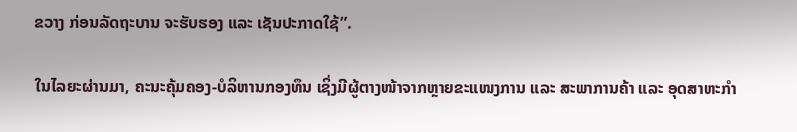ຂວາງ ກ່ອນລັດຖະບານ ຈະຮັບຮອງ ແລະ ເຊັນປະກາດໃຊ້”.

ໃນໄລຍະຜ່ານມາ, ຄະນະຄຸ້ມຄອງ-ບໍລິຫານກອງທຶນ ເຊິ່ງມີຜູ້ຕາງໜ້າຈາກຫຼາຍຂະແໜງການ ແລະ ສະພາການຄ້າ ແລະ ອຸດສາຫະກຳ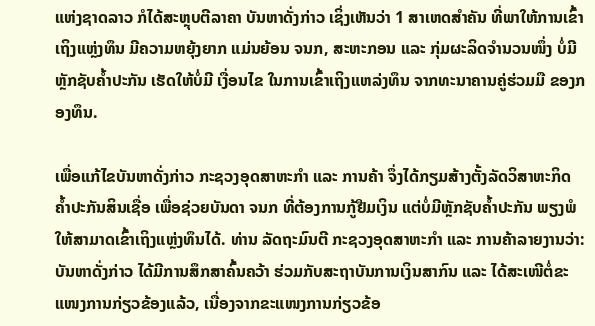ແຫ່ງຊາດລາວ ກໍໄດ້ສະຫຼຸບຕີລາຄາ ບັນຫາດັ່ງກ່າວ ເຊິ່ງເຫັນວ່າ 1 ສາເຫດສໍາຄັນ ທີ່ພາໃຫ້ການເຂົ້າເຖິງແຫຼ່ງທຶນ ມີຄວາມຫຍຸ້ງຍາກ ແມ່ນຍ້ອນ ຈນກ, ສະຫະກອນ ແລະ ກຸ່ມຜະລິດຈຳນວນໜຶ່ງ ບໍ່ມີຫຼັກຊັບຄໍ້າປະກັນ ເຮັດໃຫ້ບໍ່ມີ ເງື່ອນໄຂ ໃນການເຂົ້າເຖິງແຫລ່ງທຶນ ຈາກທະນາຄານຄູ່ຮ່ວມມື ຂອງກອງທຶນ.

ເພື່ອແກ້ໄຂບັນຫາດັ່ງກ່າວ ກະຊວງອຸດສາຫະກຳ ແລະ ການຄ້າ ຈຶ່ງໄດ້ກຽມສ້າງຕັ້ງລັດວິສາຫະກິດ ຄໍ້າປະກັນສິນເຊື່ອ ເພື່ອຊ່ວຍບັນດາ ຈນກ ທີ່ຕ້ອງການກູ້ຢືມເງິນ ແຕ່ບໍ່ມີຫຼັກຊັບຄໍ້າປະກັນ ພຽງພໍ ໃຫ້ສາມາດເຂົ້າເຖິງແຫຼ່ງທຶນໄດ້. ທ່ານ ລັດຖະມົນຕີ ກະຊວງອຸດສາຫະກຳ ແລະ ການຄ້າລາຍງານວ່າ: ບັນຫາດັ່ງກ່າວ ໄດ້ມີການສຶກສາຄົ້ນຄວ້າ ຮ່ວມກັບສະຖາບັນການເງິນສາກົນ ແລະ ໄດ້ສະເໜີຕໍ່ຂະແໜງການກ່ຽວຂ້ອງແລ້ວ, ເນື່ອງຈາກຂະແໜງການກ່ຽວຂ້ອ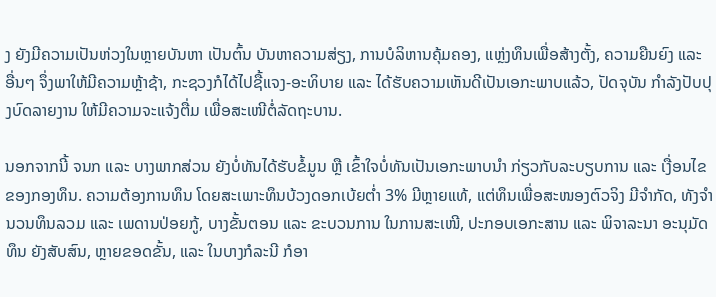ງ ຍັງມີຄວາມເປັນຫ່ວງໃນຫຼາຍບັນຫາ ເປັນຕົ້ນ ບັນຫາຄວາມສ່ຽງ, ການບໍລິຫານຄຸ້ມຄອງ, ແຫຼ່ງທຶນເພື່ອສ້າງຕັ້ງ, ຄວາມຍືນຍົງ ແລະ ອື່ນໆ ຈຶ່ງພາໃຫ້ມີຄວາມຫຼ້າຊ້າ, ກະຊວງກໍໄດ້ໄປຊື້ແຈງ-ອະທິບາຍ ແລະ ໄດ້ຮັບຄວາມເຫັນດີເປັນເອກະພາບແລ້ວ, ປັດຈຸບັນ ກໍາລັງປັບປຸງບົດລາຍງານ ໃຫ້ມີຄວາມຈະແຈ້ງຕື່ມ ເພື່ອສະເໜີຕໍ່ລັດຖະບານ.

ນອກຈາກນີ້ ຈນກ ແລະ ບາງພາກສ່ວນ ຍັງບໍ່ທັນໄດ້ຮັບຂໍ້ມູນ ຫຼື ເຂົ້າໃຈບໍ່ທັນເປັນເອກະພາບນໍາ ກ່ຽວກັບລະບຽບການ ແລະ ເງື່ອນໄຂຂອງກອງທຶນ. ຄວາມຕ້ອງການທຶນ ໂດຍສະເພາະທຶນບ້ວງດອກເບ້ຍຕໍ່າ 3% ມີຫຼາຍແທ້, ແຕ່ທຶນເພື່ອສະໜອງຕົວຈິງ ມີຈຳກັດ, ທັງຈຳນວນທຶນລວມ ແລະ ເພດານປ່ອຍກູ້, ບາງຂັ້ນຕອນ ແລະ ຂະບວນການ ໃນການສະເໜີ, ປະກອບເອກະສານ ແລະ ພິຈາລະນາ ອະນຸມັດທຶນ ຍັງສັບສົນ, ຫຼາຍຂອດຂັ້ນ, ແລະ ໃນບາງກໍລະນີ ກໍອາ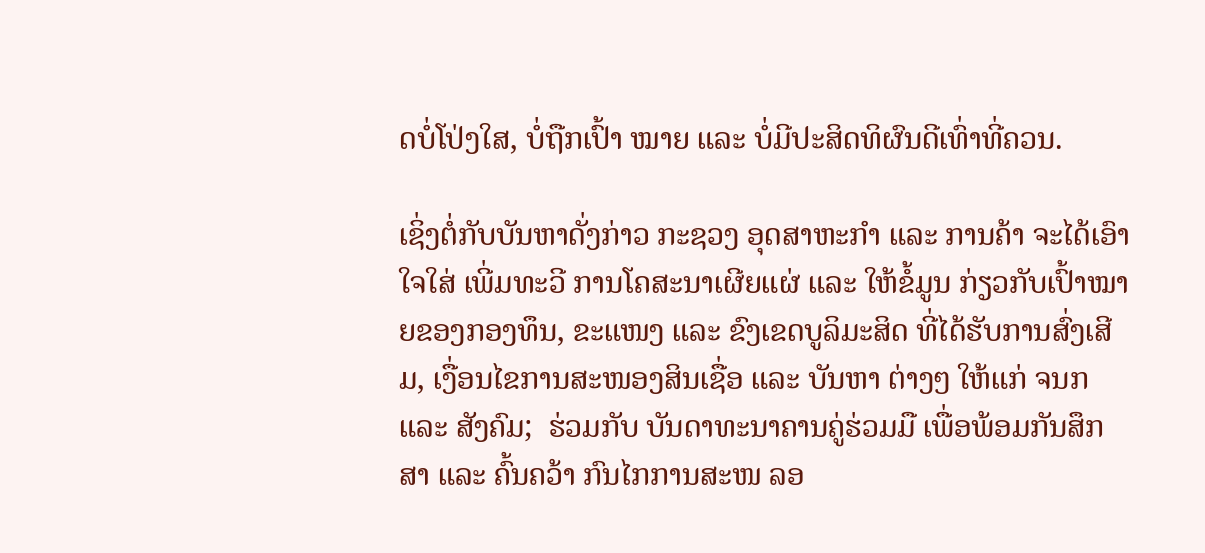ດບໍ່ໂປ່ງໃສ, ບໍ່ຖືກເປົ້າ ໝາຍ ແລະ ບໍ່ມີປະສິດທິຜົນດີເທົ່າທີ່ຄວນ.

ເຊິ່ງຕໍ່ກັບບັນຫາດັ່ງກ່າວ ກະຊວງ ອຸດສາຫະກຳ ແລະ ການຄ້າ ຈະໄດ້ເອົາໃຈໃສ່ ເພີ່ມທະວີ ການໂຄສະນາເຜີຍແຜ່ ແລະ ໃຫ້ຂໍ້ມູນ ກ່ຽວກັບເປົ້າໝາຍຂອງກອງທຶນ, ຂະແໜງ ແລະ ຂົງເຂດບູລິມະສິດ ທີ່ໄດ້ຮັບການສົ່ງເສີມ, ເງື່ອນໄຂການສະໜອງສິນເຊື່ອ ແລະ ບັນຫາ ຕ່າງໆ ໃຫ້ແກ່ ຈນກ ແລະ ສັງຄົມ;  ຮ່ວມກັບ ບັນດາທະນາຄານຄູ່ຮ່ວມມື ເພື່ອພ້ອມກັນສຶກສາ ແລະ ຄົ້ນຄວ້າ ກົນໄກການສະໜ ລອ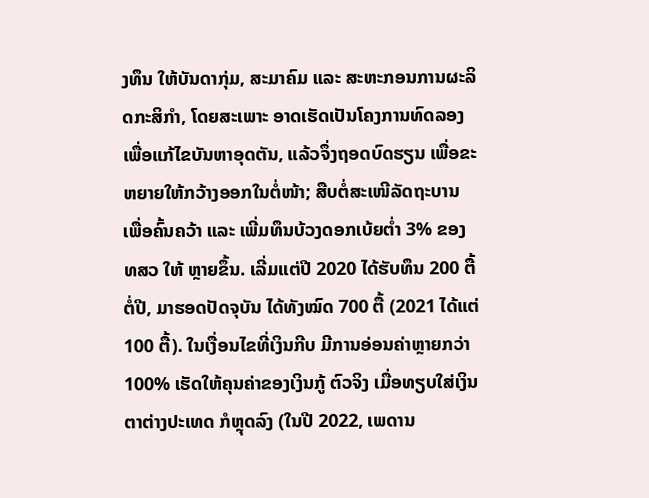ງທຶນ ໃຫ້ບັນດາກຸ່ມ, ສະມາຄົມ ແລະ ສະຫະກອນການຜະລິດກະສິກຳ, ໂດຍສະເພາະ ອາດເຮັດເປັນໂຄງການທົດລອງ ເພື່ອແກ້ໄຂບັນຫາອຸດຕັນ, ແລ້ວຈຶ່ງຖອດບົດຮຽນ ເພື່ອຂະຫຍາຍໃຫ້ກວ້າງອອກໃນຕໍ່ໜ້າ; ສືບຕໍ່ສະເໜີລັດຖະບານ ເພື່ອຄົ້ນຄວ້າ ແລະ ເພີ່ມທຶນບ້ວງດອກເບ້ຍຕໍ່າ 3% ຂອງ ທສວ ໃຫ້ ຫຼາຍຂຶ້ນ. ເລີ່ມແຕ່ປີ 2020 ໄດ້ຮັບທຶນ 200 ຕື້ຕໍ່ປີ, ມາຮອດປັດຈຸບັນ ໄດ້ທັງໝົດ 700 ຕື້ (2021 ໄດ້ແຕ່ 100 ຕື້). ໃນເງື່ອນໄຂທີ່ເງິນກີບ ມີການອ່ອນຄ່າຫຼາຍກວ່າ 100% ເຮັດໃຫ້ຄຸນຄ່າຂອງເງິນກູ້ ຕົວຈິງ ເມື່ອທຽບໃສ່ເງິນຕາຕ່າງປະເທດ ກໍຫຼຸດລົງ (ໃນປີ 2022, ເພດານ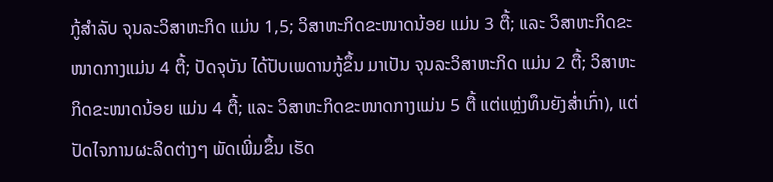ກູ້ສໍາລັບ ຈຸນລະວິສາຫະກິດ ແມ່ນ 1,5; ວິສາຫະກິດຂະໜາດນ້ອຍ ແມ່ນ 3 ຕື້; ແລະ ວິສາຫະກິດຂະໜາດກາງແມ່ນ 4 ຕື້; ປັດຈຸບັນ ໄດ້ປັບເພດານກູ້ຂຶ້ນ ມາເປັນ ຈຸນລະວິສາຫະກິດ ແມ່ນ 2 ຕື້; ວິສາຫະກິດຂະໜາດນ້ອຍ ແມ່ນ 4 ຕື້; ແລະ ວິສາຫະກິດຂະໜາດກາງແມ່ນ 5 ຕື້ ແຕ່ແຫຼ່ງທຶນຍັງສ່ຳເກົ່າ), ແຕ່ປັດໄຈການຜະລິດຕ່າງໆ ພັດເພີ່ມຂຶ້ນ ເຮັດ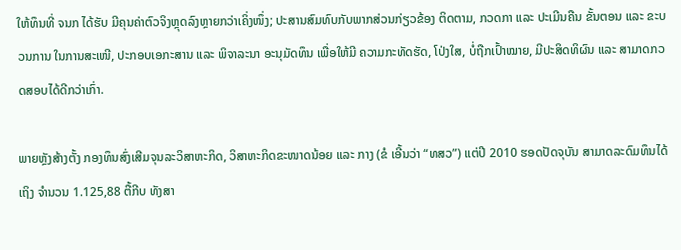ໃຫ້ທຶນທີ່ ຈນກ ໄດ້ຮັບ ມີຄຸນຄ່າຕົວຈິງຫຼຸດລົງຫຼາຍກວ່າເຄິ່ງໜຶ່ງ; ປະສານສົມທົບກັບພາກສ່ວນກ່ຽວຂ້ອງ ຕິດຕາມ, ກວດກາ ແລະ ປະເມີນຄືນ ຂັ້ນຕອນ ແລະ ຂະບວນການ ໃນການສະເໜີ, ປະກອບເອກະສານ ແລະ ພິຈາລະນາ ອະນຸມັດທຶນ ເພື່ອໃຫ້ມີ ຄວາມກະທັດຮັດ, ໂປ່ງໃສ, ບໍ່ຖືກເປົ້າໝາຍ, ມີປະສິດທິຜົນ ແລະ ສາມາດກວດສອບໄດ້ດີກວ່າເກົ່າ.

ພາຍຫຼັງສ້າງຕັ້ງ ກອງທຶນສົ່ງເສີມຈຸນລະວິສາຫະກິດ, ວິສາຫະກິດຂະໜາດນ້ອຍ ແລະ ກາງ (ຂໍ ເອີ້ນວ່າ “ທສວ”) ແຕ່ປີ 2010 ຮອດປັດຈຸບັນ ສາມາດລະດົມທຶນໄດ້ເຖິງ ຈໍານວນ 1.125,88 ຕື້ກີບ ທັງສາ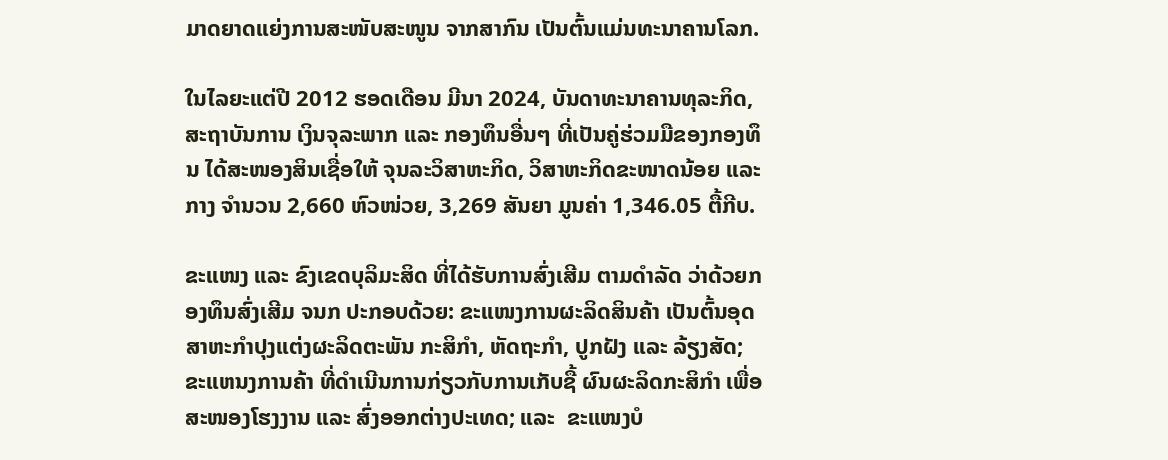ມາດຍາດແຍ່ງການສະໜັບສະໜູນ ຈາກສາກົນ ເປັນຕົ້ນແມ່ນທະນາຄານໂລກ.

ໃນໄລຍະແຕ່ປີ 2012 ຮອດເດືອນ ມີນາ 2024, ບັນດາທະນາຄານທຸລະກິດ, ສະຖາບັນການ ເງິນຈຸລະພາກ ແລະ ກອງທຶນອື່ນໆ ທີ່ເປັນຄູ່ຮ່ວມມືຂອງກອງທຶນ ໄດ້ສະໜອງສິນເຊື່ອໃຫ້ ຈຸນລະວິສາຫະກິດ, ວິສາຫະກິດຂະໜາດນ້ອຍ ແລະ ກາງ ຈໍານວນ 2,660 ຫົວໜ່ວຍ, 3,269 ສັນຍາ ມູນຄ່າ 1,346.05 ຕື້ກີບ.

ຂະແໜງ ແລະ ຂົງເຂດບຸລິມະສິດ ທີ່ໄດ້ຮັບການສົ່ງເສີມ ຕາມດຳລັດ ວ່າດ້ວຍກອງທຶນສົ່ງເສີມ ຈນກ ປະກອບດ້ວຍ: ຂະແໜງການຜະລິດສິນຄ້າ ເປັນຕົ້ນອຸດສາຫະກຳປຸງແຕ່ງຜະລິດຕະພັນ ກະສິກຳ, ຫັດຖະກຳ, ປູກຝັງ ແລະ ລ້ຽງສັດ;  ຂະແຫນງການຄ້າ ທີ່ດໍາເນີນການກ່ຽວກັບການເກັບຊື້ ຜົນຜະລິດກະສິກຳ ເພື່ອສະໜອງໂຮງງານ ແລະ ສົ່ງອອກຕ່າງປະເທດ; ແລະ  ຂະແໜງບໍ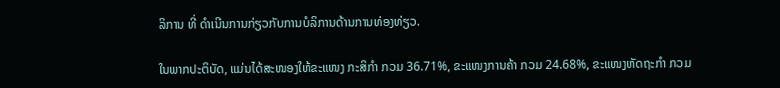ລິການ ທີ່ ດໍາເນີນການກ່ຽວກັບການບໍລິການດ້ານການທ່ອງທ່ຽວ.

ໃນພາກປະຕິບັດ, ແມ່ນໄດ້ສະໜອງໃຫ້ຂະແໜງ ກະສິກຳ ກວມ 36.71%, ຂະແໜງການຄ້າ ກວມ 24.68%, ຂະແໜງຫັດຖະກຳ ກວມ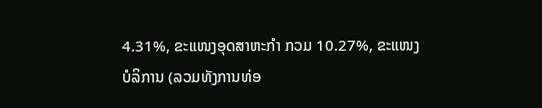4.31%, ຂະແໜງອຸດສາຫະກຳ ກວມ 10.27%, ຂະແໜງບໍລິການ (ລວມທັງການທ່ອ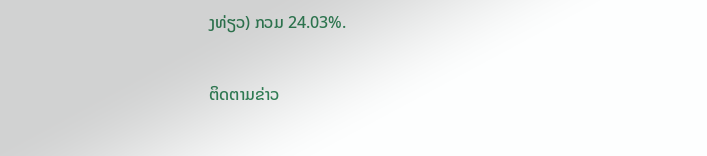ງທ່ຽວ) ກວມ 24.03%.

ຕິດຕາມຂ່າວ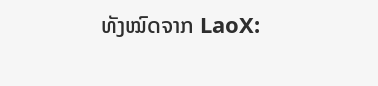ທັງໝົດຈາກ LaoX: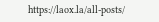https://laox.la/all-posts/